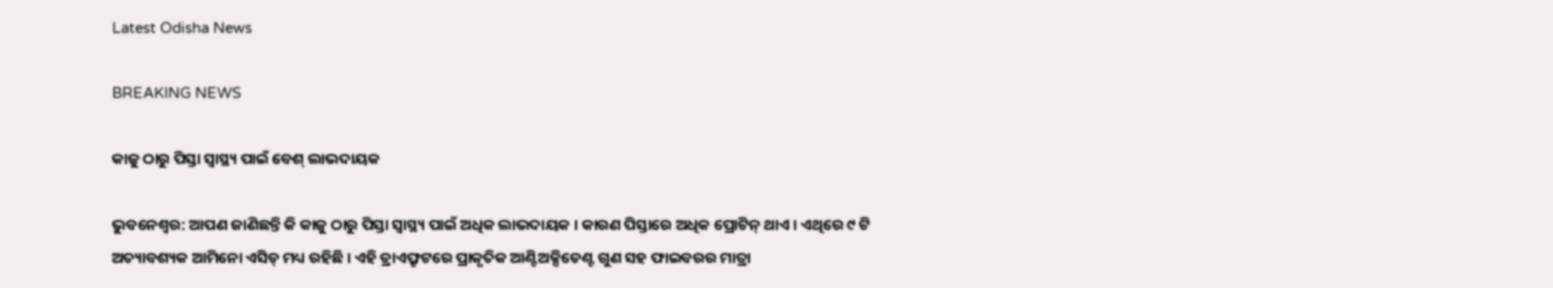Latest Odisha News

BREAKING NEWS

କାଜୁ ଠାରୁ ପିସ୍ତା ସ୍ୱାସ୍ଥ୍ୟ ପାଇଁ ବେଶ୍ ଲାଭଦାୟକ

ଭୁବନେଶ୍ବର: ଆପଣ ଜାଣିଛନ୍ତି କି କାଜୁ ଠାରୁ ପିସ୍ତା ସ୍ବାସ୍ଥ୍ୟ ପାଇଁ ଅଧିକ ଲାଭଦାୟକ । କାରଣ ପିସ୍ତାରେ ଅଧିକ ପ୍ରୋଟିନ୍ ଥାଏ । ଏଥିରେ ୯ ଟି ଅତ୍ୟାବଶ୍ୟକ ଆମିନୋ ଏସିଡ୍ ମଧ୍ୟ ରହିଛି । ଏହି ଡ୍ରାଏଫ୍ରୁଟରେ ପ୍ରାକୃତିକ ଆଣ୍ଟିଅକ୍ସିଡେଣ୍ଟ ଗୁଣ ସହ ଫାଇବରର ମାତ୍ରା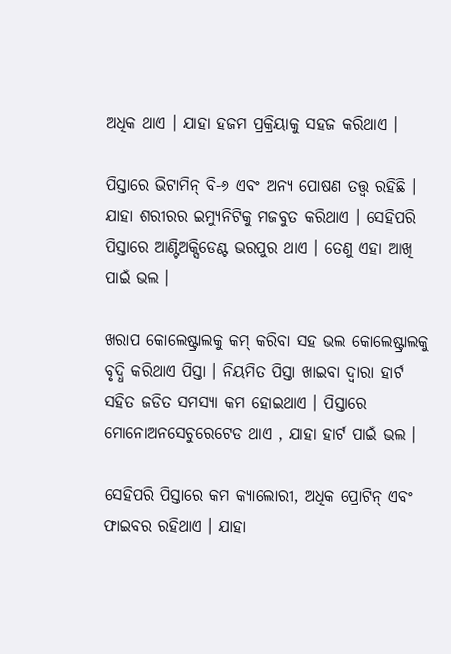ଅଧିକ ଥାଏ । ଯାହା ହଜମ ପ୍ରକ୍ରିୟାକୁ ସହଜ କରିଥାଏ ।

ପିସ୍ତାରେ ଭିଟାମିନ୍ ବି-୬ ଏବଂ ଅନ୍ୟ ପୋଷଣ ତତ୍ତ୍ୱ ରହିଛି । ଯାହା ଶରୀରର ଇମ୍ୟୁନିଟିକୁ ମଜବୁତ କରିଥାଏ । ସେହିପରି ପିସ୍ତାରେ ଆଣ୍ଟିଅକ୍ସିଡେଣ୍ଟ ଭରପୁର ଥାଏ । ତେଣୁ ଏହା ଆଖି ପାଇଁ ଭଲ ।

ଖରାପ କୋଲେଷ୍ଟ୍ରାଲକୁ କମ୍ କରିବା ସହ ଭଲ କୋଲେଷ୍ଟ୍ରାଲକୁ ବୃଦ୍ଧି କରିଥାଏ ପିସ୍ତା । ନିୟମିତ ପିସ୍ତା ଖାଇବା ଦ୍ୱାରା ହାର୍ଟ ସହିତ ଜଡିତ ସମସ୍ୟା କମ ହୋଇଥାଏ । ପିସ୍ତାରେ ମୋନୋଅନସେଚୁରେଟେଡ ଥାଏ , ଯାହା ହାର୍ଟ ପାଇଁ ଭଲ ।

ସେହିପରି ପିସ୍ତାରେ କମ କ୍ୟାଲୋରୀ, ଅଧିକ ପ୍ରୋଟିନ୍ ଏବଂ ଫାଇବର ରହିଥାଏ । ଯାହା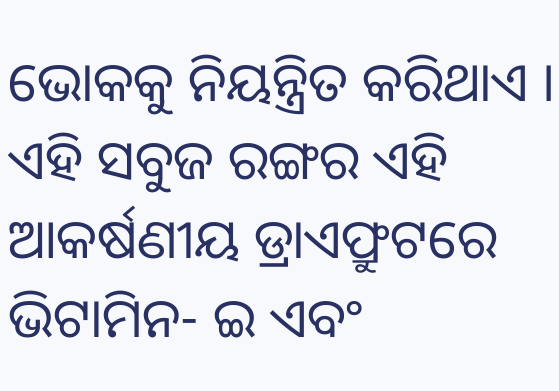ଭୋକକୁ ନିୟନ୍ତ୍ରିତ କରିଥାଏ । ଏହି ସବୁଜ ରଙ୍ଗର ଏହି ଆକର୍ଷଣୀୟ ଡ୍ରାଏଫ୍ରୁଟରେ ଭିଟାମିନ- ଇ ଏବଂ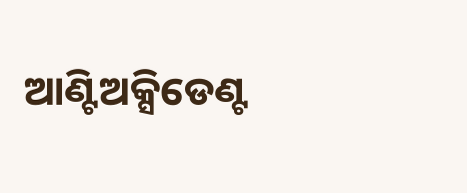ଆଣ୍ଟିଅକ୍ସିଡେଣ୍ଟ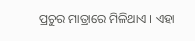ପ୍ରଚୁର ମାତ୍ରାରେ ମିଳିଥାଏ । ଏହା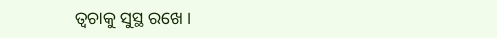ତ୍ୱଚାକୁ ସୁସ୍ଥ ରଖେ ।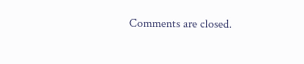Comments are closed.